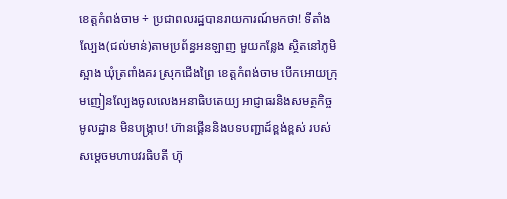ខេត្តកំពង់ចាម ÷ ប្រជាពលរដ្ឋបានរាយការណ៍មកថា! ទីតាំងល្បែង(ជល់មាន់)តាមប្រព័ន្ធអនឡាញ មួយកន្លែង ស្ថិតនៅភូមិស្អាង ឃុំត្រពាំងគរ ស្រុកជើងព្រៃ ខេត្តកំពង់ចាម បើកអោយក្រុមញៀនល្បែងចូលលេងអនាធិបតេយ្យ អាជ្ញាធរនិងសមត្ថកិច្ចមូលដ្ឋាន មិនបង្រ្កាប! ហ៊ានផ្គើននិងបទបញ្ជាដ៍ខ្ពង់ខ្ពស់ របស់ សម្តេចមហាបវរធិបតី ហ៊ុ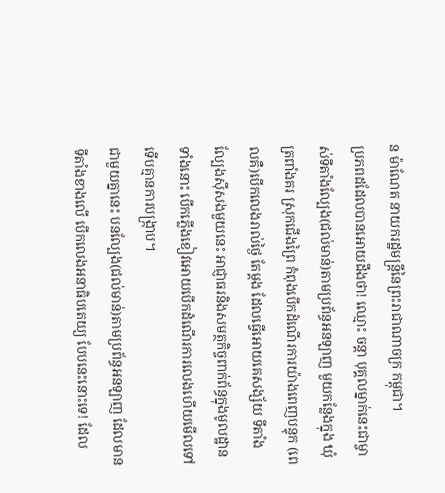ន ម៉ាណែត នាយករដ្ឋមន្ត្រីនៃព្រះរាជាណាចក្រ កម្ពុជា។
ប្រភពដដែលបានអោយដឹងថា! ឈ្មោះ ចន្តា បុគ្គលម្នាក់នេះជាម្ចាស់ទីតាំងល្បែង(ជល់មាន់)តាមប្រព័ន្ធអនឡាញ មួយកន្លែងក្នុង ឃុំត្រពាំងគរ ស្រុកជើងព្រៃ កំពុងបើកដំណើរការយ៉ាងពេញបន្ទុក (ពេលគឺ)បើកលេងរាល់ថ្ងៃ តែម្តង ដែលធ្វើអោយគេសង្ស័យ ទីតាំងល្បែងស៊ីសងមួយនេះ អាជ្ញាធរនិងសមត្ថកិច្ចពាក់ព័ន្ធក្នុងមូលដ្ឋាន ទាំងនោះ បើកភ្លើងខៀវអោយបើកដំណើរការលេងហើយមើលទៅ ទើបគ្មានការបង្រ្កាប។
ជាមួយគ្នានេះ បនល្បែង(ជល់មាន់)តាមប្រព័ន្ធអនឡាញ ដែលមានទីតាំងខាងលើ បើកលេងអនាធិបតេយ្យ បែបនេះនោះទេ! ដែល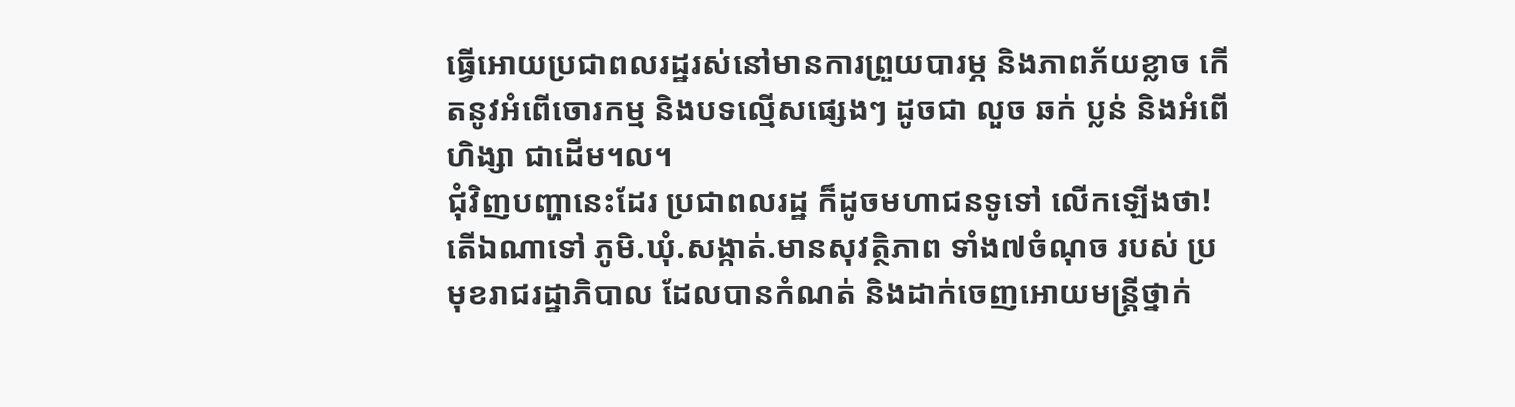ធ្វើអោយប្រជាពលរដ្ឋរស់នៅមានការព្រួយបារម្ភ និងភាពភ័យខ្លាច កើតនូវអំពើចោរកម្ម និងបទល្មើសផ្សេងៗ ដូចជា លួច ឆក់ ប្លន់ និងអំពើហិង្សា ជាដើម។ល។
ជុំវិញបញ្ហានេះដែរ ប្រជាពលរដ្ឋ ក៏ដូចមហាជនទូទៅ លើកឡើងថា! តើឯណាទៅ ភូមិ.ឃុំ.សង្កាត់.មានសុវត្ថិភាព ទាំង៧ចំណុច របស់ ប្រមុខរាជរដ្ឋាភិបាល ដែលបានកំណត់ និងដាក់ចេញអោយមន្ត្រីថ្នាក់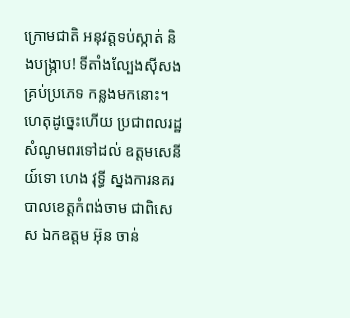ក្រោមជាតិ អនុវត្តទប់ស្កាត់ និងបង្ក្រាប! ទីតាំងល្បែងស៊ីសង គ្រប់ប្រភេទ កន្លងមកនោះ។
ហេតុដូច្នេះហើយ ប្រជាពលរដ្ឋ សំណូមពរទៅដល់ ឧត្តមសេនីយ៍ទោ ហេង វុទ្ធី ស្នងការនគរបាលខេត្តកំពង់ចាម ជាពិសេស ឯកឧត្តម អ៊ុន ចាន់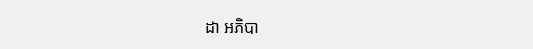ដា អភិបា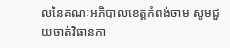លនៃគណៈអភិបាលខេត្តកំពង់ចាម សូមជួយចាត់វិធានកា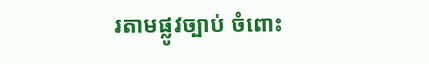រតាមផ្លូវច្បាប់ ចំពោះ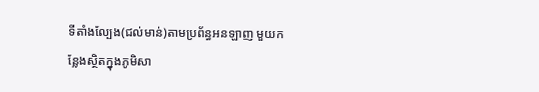ទីតាំងល្បែង(ជល់មាន់)តាមប្រព័ន្ធអនឡាញ មួយកន្លែងស្ថិតក្នុងភូមិសា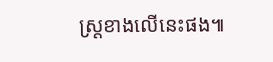ស្ត្រខាងលើនេះផង៕